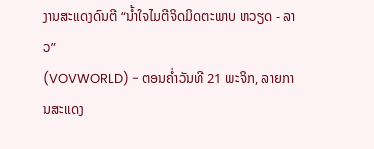ງານສະແດງດົນຕີ “ນ້ຳໃຈໄມຕີຈິດມິດຕະພາບ ຫວຽດ - ລາວ”
(VOVWORLD) - ຕອນຄ່ຳວັນທີ 21 ພະຈິກ, ລາຍການສະແດງ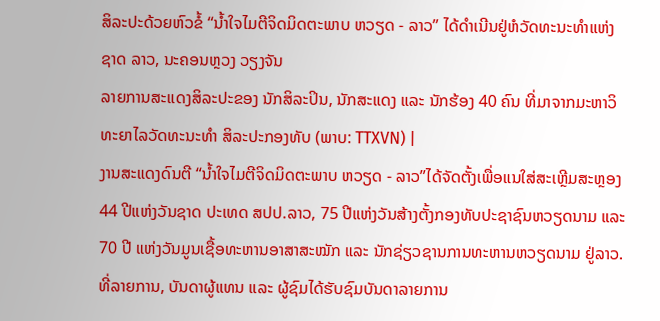ສິລະປະດ້ວຍຫົວຂໍ້ “ນ້ຳໃຈໄມຕີຈິດມິດຕະພາບ ຫວຽດ - ລາວ” ໄດ້ດຳເນີນຢູ່ຫໍວັດທະນະທຳແຫ່ງຊາດ ລາວ, ນະຄອນຫຼວງ ວຽງຈັນ
ລາຍການສະແດງສິລະປະຂອງ ນັກສິລະປິນ, ນັກສະແດງ ແລະ ນັກຮ້ອງ 40 ຄົນ ທີ່ມາຈາກມະຫາວິທະຍາໄລວັດທະນະທຳ ສິລະປະກອງທັບ (ພາບ: TTXVN) |
ງານສະແດງດົນຕີ “ນ້ຳໃຈໄມຕີຈິດມິດຕະພາບ ຫວຽດ - ລາວ”ໄດ້ຈັດຕັ້ງເພື່ອແນໃສ່ສະເຫຼີມສະຫຼອງ 44 ປີແຫ່ງວັນຊາດ ປະເທດ ສປປ.ລາວ, 75 ປີແຫ່ງວັນສ້າງຕັ້ງກອງທັບປະຊາຊົນຫວຽດນາມ ແລະ 70 ປີ ແຫ່ງວັນມູນເຊື້ອທະຫານອາສາສະໝັກ ແລະ ນັກຊ່ຽວຊານການທະຫານຫວຽດນາມ ຢູ່ລາວ.
ທີ່ລາຍການ, ບັນດາຜູ້ແທນ ແລະ ຜູ້ຊົມໄດ້ຮັບຊົມບັນດາລາຍການ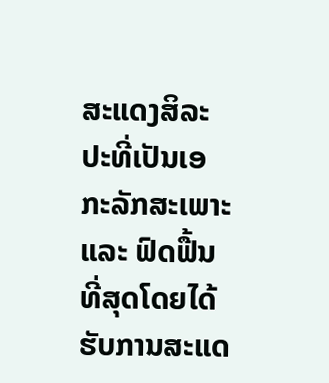ສະແດງສິລະປະທີ່ເປັນເອກະລັກສະເພາະ ແລະ ຟົດຟື້ນທີ່ສຸດໂດຍໄດ້ຮັບການສະແດ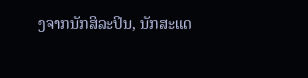ງຈາກນັກສິລະປິນ, ນັກສະແດ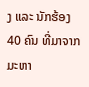ງ ແລະ ນັກຮ້ອງ 40 ຄົນ ທີ່ມາຈາກມະຫາ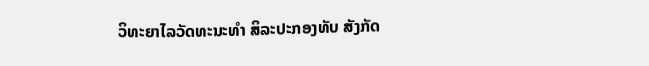ວິທະຍາໄລວັດທະນະທຳ ສິລະປະກອງທັບ ສັງກັດ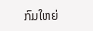ກົມໃຫຍ່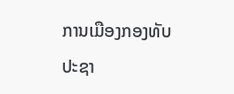ການເມືອງກອງທັບປະຊາ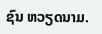ຊົນ ຫວຽດນາມ.